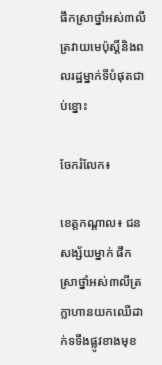ផឹកស្រាថ្នាំអស់៣លីត្រវាយមេប៉ុស្តិ៍និងពលរដ្ឋម្នាក់ទីបំផុតជាប់ខ្នោះ

ចែករំលែក៖

ខេត្តកណ្ដាល៖ ជនសង្ស័យម្នាក់ ផឹកស្រាថ្នាំអស់៣លីត្រ ក្លាហានយកឈើដាក់ទទឹងផ្លូវខាងមុខ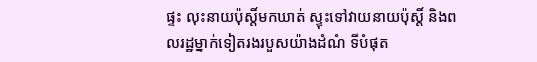ផ្ទះ លុះនាយប៉ុស្តិ៍មកឃាត់ ស្ទុះទៅវាយនាយប៉ុស្តិ៍ និងពលរដ្ឋម្នាក់ទៀតរងរបួសយ៉ាងដំណំ ទីបំផុត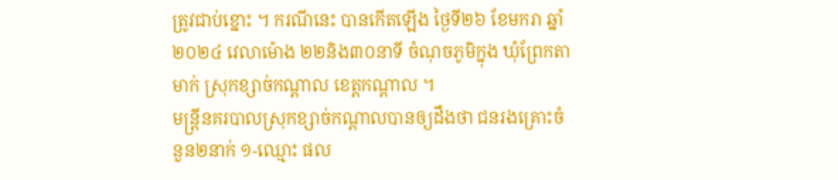ត្រូវជាប់ខ្នោះ ។ ករណីនេះ បានកើតឡើង ថ្ងៃទី២៦ ខែមករា ឆ្នាំ២០២៤ វេលាម៉ោង ២២និង៣០នាទី ចំណុចភូមិក្នុង ឃុំព្រែកតាមាក់ ស្រុកខ្សាច់កណ្ដាល ខេត្តកណ្តាល ។
មន្ត្រីនគរបាលស្រុកខ្សាច់កណ្ដាលបានឲ្យដឹងថា ជនរងគ្រោះចំនួន២នាក់ ១-ឈ្មោះ ផល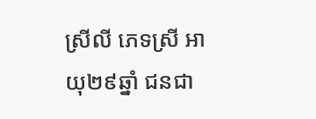ស្រីលី ភេទស្រី អាយុ២៩ឆ្នាំ ជនជា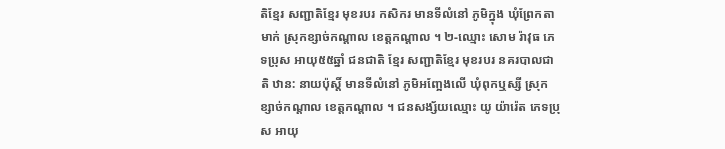តិខ្មែរ សញ្ជាតិខ្មែរ មុខរបរ កសិករ មានទីលំនៅ ភូមិក្នុង ឃុំព្រែកតាមាក់ ស្រុកខ្សាច់កណ្ដាល ខេត្តកណ្ដាល ។ ២-ឈ្មោះ សោម រ៉ាវុធ ភេទប្រុស អាយុ៥៥ឆ្នាំ ជនជាតិ ខ្មែរ សញ្ជាតិខ្មែរ មុខរបរ នគរបាលជាតិ ឋាន: នាយប៉ុស្តិ៍ មានទីលំនៅ ភូមិអញ្អែងលើ ឃុំពុកឬស្សី ស្រុកខ្សាច់កណ្ដាល ខេត្តកណ្ដាល ។ ជនសង្ស័យឈ្មោះ យូ យ៉ារ៉េត ភេទប្រុស អាយុ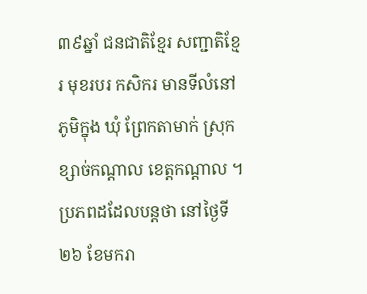៣៩ឆ្នាំ ជនជាតិខ្មែរ សញ្ជាតិខ្មែរ មុខរបរ កសិករ មានទីលំនៅ ភូមិក្នុង ឃុំ ព្រែកតាមាក់ ស្រុកខ្សាច់កណ្ដាល ខេត្តកណ្ដាល ។
ប្រភពដដែលបន្តថា នៅថ្ងៃទី២៦ ខែមករា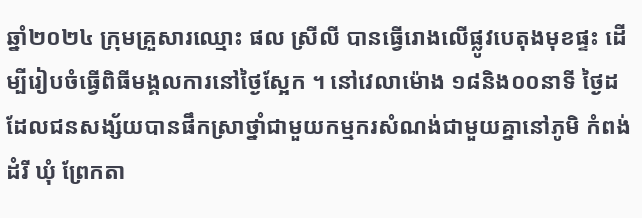ឆ្នាំ២០២៤ ក្រុមគ្រួសារឈ្មោះ ផល ស្រីលី បានធ្វើរោងលើផ្លូវបេតុងមុខផ្ទះ ដើម្បីរៀបចំធ្វើពិធីមង្គលការនៅថ្ងៃស្អែក ។ នៅវេលាម៉ោង ១៨និង០០នាទី ថ្ងៃដដែលជនសង្ស័យបានផឹកស្រាថ្នាំជាមួយកម្មករសំណង់ជាមួយគ្នានៅភូមិ កំពង់ដំរី ឃុំ ព្រែកតា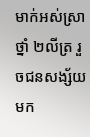មាក់អស់ស្រាថ្នាំ ២លីត្រ រួចជនសង្ស័យមក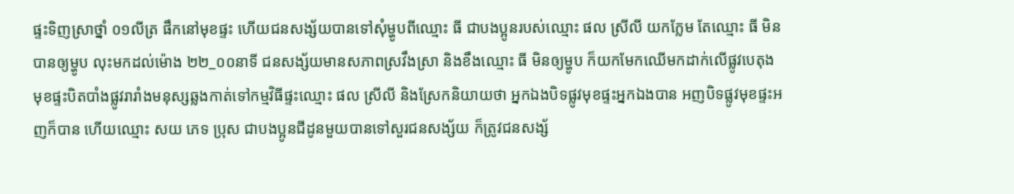ផ្ទះទិញស្រាថ្នាំ ០១លីត្រ ផឹកនៅមុខផ្ទះ ហើយជនសង្ស័យបានទៅសុំម្ហូបពីឈ្មោះ ធី ជាបងប្អូនរបស់ឈ្មោះ ផល ស្រីលី យកក្លែម តែឈ្មោះ ធី មិនបានឲ្យម្ហូប លុះមកដល់ម៉ោង ២២_០០នាទី ជនសង្ស័យមានសភាពស្រវឹងស្រា និងខឹងឈ្មោះ ធី មិនឲ្យម្ហូប ក៏យកមែកឈើមកដាក់លើផ្លូវបេតុងមុខផ្ទះបិតបាំងផ្លូវរារាំងមនុស្សឆ្លងកាត់ទៅកម្មវិធីផ្ទះឈ្មោះ ផល ស្រីលី និងស្រែកនិយាយថា អ្នកឯងបិទផ្លូវមុខផ្ទះអ្នកឯងបាន អញបិទផ្លូវមុខផ្ទះអញក៏បាន ហើយឈ្មោះ សយ ភេទ ប្រុស ជាបងប្អូនជីដូនមួយបានទៅសួរជនសង្ស័យ ក៏ត្រូវជនសង្ស័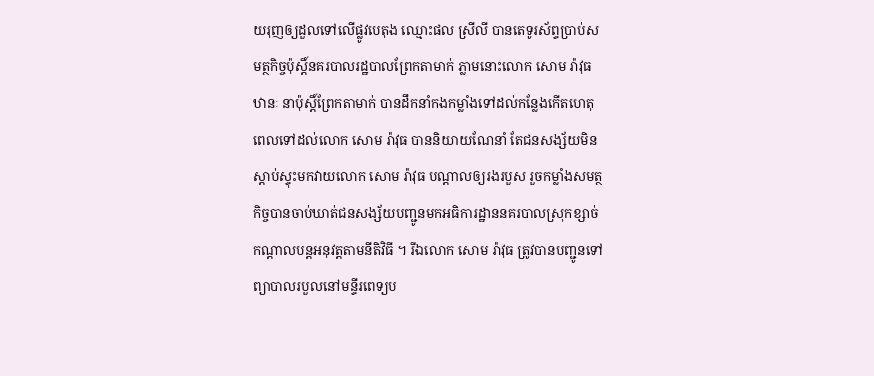យរុញឲ្យដួលទៅលើផ្លូវបេតុង ឈ្មោះផល ស្រីលី បានតេទូរស័ព្ទប្រាប់សមត្ថកិច្ចប៉ុស្តិ៍នគរបាលរដ្ឋបាលព្រែកតាមាក់ ភ្លាមនោះលោក សោម រ៉ាវុធ ឋានៈ នាប៉ុស្តិ៍ព្រែកតាមាក់ បានដឹកនាំកងកម្លាំងទៅដល់កន្លែងកើតហេតុ ពេលទៅដល់លោក សោម រ៉ាវុធ បាននិយាយណែនាំ តែជនសង្ស័យមិនស្ដាប់ស្ទុះមកវាយលោក សោម រ៉ាវុធ បណ្តាលឲ្យរងរបួស រួចកម្លាំងសមត្ថកិច្ចបានចាប់ឃាត់ជនសង្ស័យបញ្ជូនមកអធិការដ្ឋាននគរបាលស្រុកខ្សាច់កណ្ដាលបន្តអនុវត្តតាមនីតិវិធី ។ រីឯលោក សោម រ៉ាវុធ ត្រូវបានបញ្ជូនទៅព្យាបាលរបួលនៅមន្ទីរពេទ្យប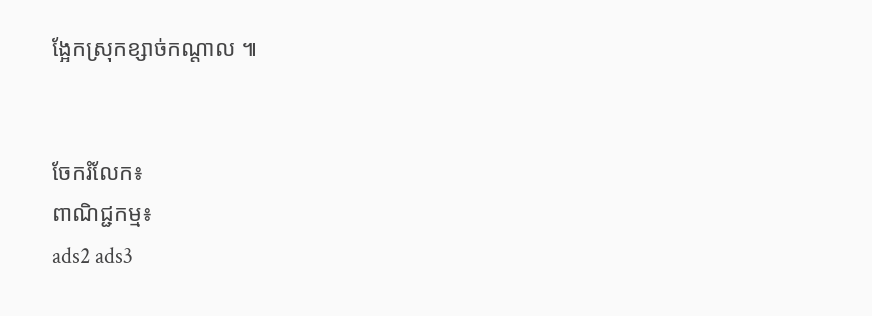ង្អែកស្រុកខ្សាច់កណ្ដាល ៕


ចែករំលែក៖
ពាណិជ្ជកម្ម៖
ads2 ads3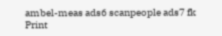ambel-meas ads6 scanpeople ads7 fk Print